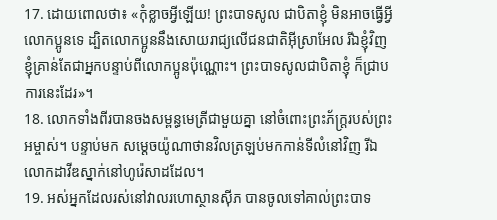17. ដោយពោលថា៖ «កុំខ្លាចអ្វីឡើយ! ព្រះបាទសូល ជាបិតាខ្ញុំ មិនអាចធ្វើអ្វីលោកប្អូនទេ ដ្បិតលោកប្អូននឹងសោយរាជ្យលើជនជាតិអ៊ីស្រាអែល រីឯខ្ញុំវិញ ខ្ញុំគ្រាន់តែជាអ្នកបន្ទាប់ពីលោកប្អូនប៉ុណ្ណោះ។ ព្រះបាទសូលជាបិតាខ្ញុំ ក៏ជ្រាបការនេះដែរ»។
18. លោកទាំងពីរបានចងសម្ពន្ធមេត្រីជាមួយគ្នា នៅចំពោះព្រះភ័ក្ត្ររបស់ព្រះអម្ចាស់។ បន្ទាប់មក សម្ដេចយ៉ូណាថានវិលត្រឡប់មកកាន់ទីលំនៅវិញ រីឯលោកដាវីឌស្នាក់នៅហូរ៉េសាដដែល។
19. អស់អ្នកដែលរស់នៅវាលរហោស្ថានស៊ីភ បានចូលទៅគាល់ព្រះបាទ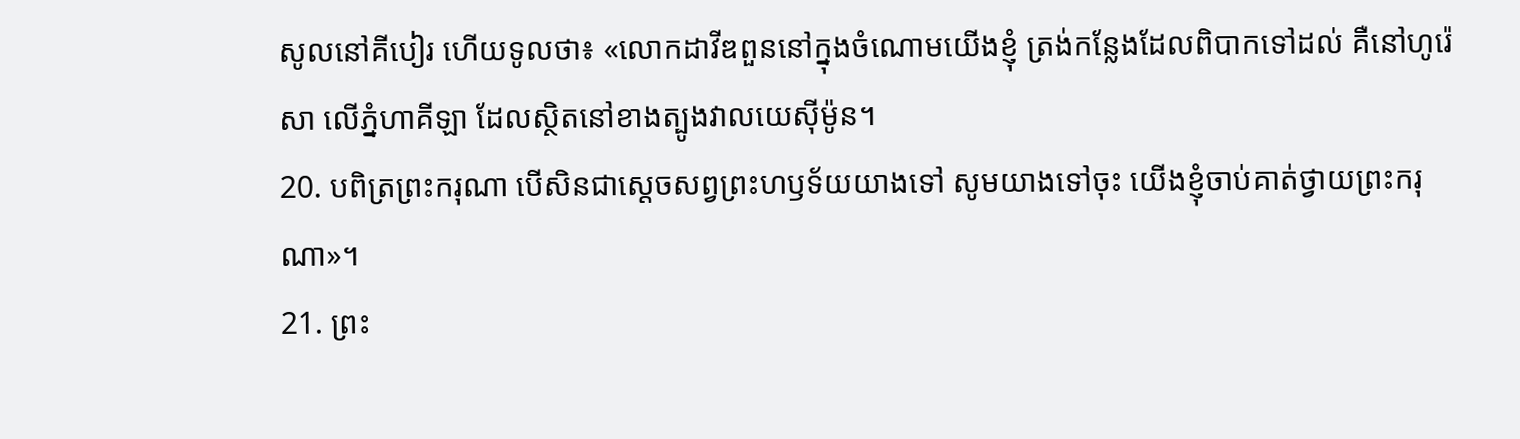សូលនៅគីបៀរ ហើយទូលថា៖ «លោកដាវីឌពួននៅក្នុងចំណោមយើងខ្ញុំ ត្រង់កន្លែងដែលពិបាកទៅដល់ គឺនៅហូរ៉េសា លើភ្នំហាគីឡា ដែលស្ថិតនៅខាងត្បូងវាលយេស៊ីម៉ូន។
20. បពិត្រព្រះករុណា បើសិនជាស្ដេចសព្វព្រះហឫទ័យយាងទៅ សូមយាងទៅចុះ យើងខ្ញុំចាប់គាត់ថ្វាយព្រះករុណា»។
21. ព្រះ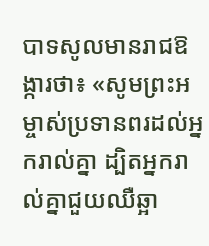បាទសូលមានរាជឱង្ការថា៖ «សូមព្រះអម្ចាស់ប្រទានពរដល់អ្នករាល់គ្នា ដ្បិតអ្នករាល់គ្នាជួយឈឺឆ្អា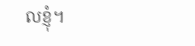លខ្ញុំ។